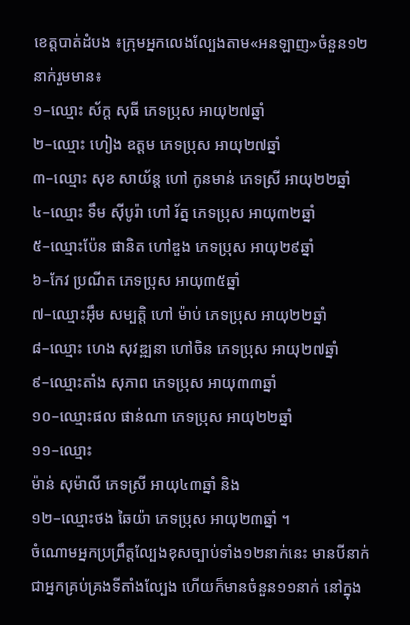ខេត្តបាត់ដំបង ៖ក្រុមអ្នកលេងល្បែងតាម«អនឡាញ»ចំនួន១២នាក់រួមមាន៖
១–ឈ្មោះ ស័ក្ត សុធី ភេទប្រុស អាយុ២៧ឆ្នាំ
២–ឈ្មោះ ហៀង ឧត្តម ភេទប្រុស អាយុ២៧ឆ្នាំ
៣–ឈ្មោះ សុខ សាយ័ន្ត ហៅ កូនមាន់ ភេទស្រី អាយុ២២ឆ្នាំ
៤–ឈ្មោះ ទឹម ស៊ីបូរ៉ា ហៅ រ័ត្ន ភេទប្រុស អាយុ៣២ឆ្នាំ
៥–ឈ្មោះប៉ែន ផានិត ហៅឌួង ភេទប្រុស អាយុ២៩ឆ្នាំ
៦–កែវ ប្រណីត ភេទប្រុស អាយុ៣៥ឆ្នាំ
៧–ឈ្មោះអ៊ឹម សម្បត្តិ ហៅ ម៉ាប់ ភេទប្រុស អាយុ២២ឆ្នាំ
៨–ឈ្មោះ ហេង សុវឌ្ឍនា ហៅចិន ភេទប្រុស អាយុ២៧ឆ្នាំ
៩–ឈ្មោះតាំង សុភាព ភេទប្រុស អាយុ៣៣ឆ្នាំ
១០–ឈ្មោះផល ផាន់ណា ភេទប្រុស អាយុ២២ឆ្នាំ
១១–ឈ្មោះ
ម៉ាន់ សុម៉ាលី ភេទស្រី អាយុ៤៣ឆ្នាំ និង
១២–ឈ្មោះថង ឆៃយ៉ា ភេទប្រុស អាយុ២៣ឆ្នាំ ។
ចំណោមអ្នកប្រព្រឹត្តល្បែងខុសច្បាប់ទាំង១២នាក់នេះ មានបីនាក់ជាអ្នកគ្រប់គ្រងទីតាំងល្បែង ហើយក៏មានចំនួន១១នាក់ នៅក្នុង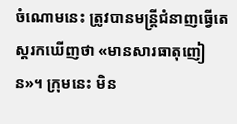ចំណោមនេះ ត្រូវបានមន្ត្រីជំនាញធ្វើតេស្ដរកឃើញថា «មានសារធាតុញៀន»។ ក្រុមនេះ មិន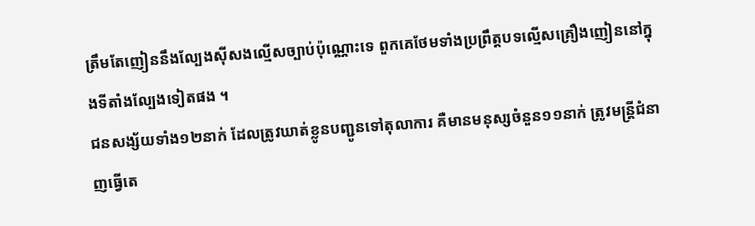ត្រឹមតែញៀននឹងល្បែងស៊ីសងល្មើសច្បាប់ប៉ុណ្ណោះទេ ពួកគេថែមទាំងប្រព្រឹត្តបទល្មើសគ្រឿងញៀននៅក្នុងទីតាំងល្បែងទៀតផង ។
ជនសង្ស័យទាំង១២នាក់ ដែលត្រូវឃាត់ខ្លូនបញ្ជូនទៅតុលាការ គឺមានមនុស្សចំនួន១១នាក់ ត្រូវមន្ត្រីជំនាញធ្វើតេ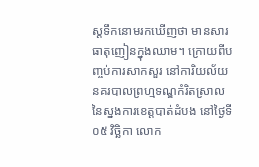ស្ដទឹកនោមរកឃើញថា មានសារធាតុញៀនក្នុងឈាម។ ក្រោយពីបញ្ចប់ការសាកសួរ នៅការិយល័យនគរបាលព្រហ្មទណ្ឌកំរិតស្រាលនៃស្នងការខេត្តបាត់ដំបង នៅថ្ងៃទី០៥ វិច្ឆិកា លោក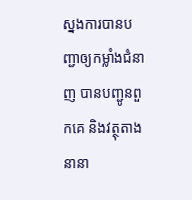ស្នងការបានបញ្ជាឲ្យកម្លាំងជំនាញ បានបញ្ជូនពួកគេ និងវត្ថុតាងនានា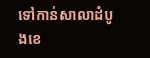ទៅកាន់សាលាដំបូងខេ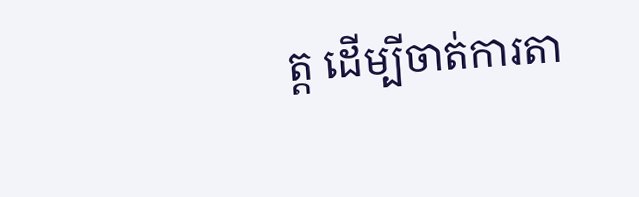ត្ត ដើម្បីចាត់ការតា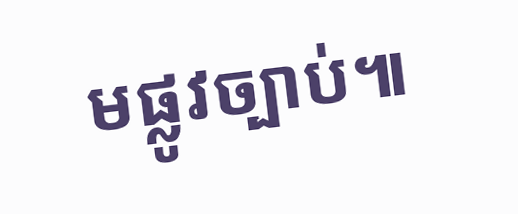មផ្លូវច្បាប់៕